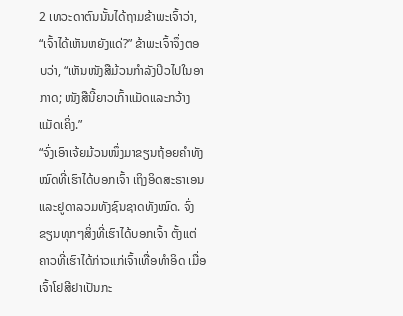2 ເທວະດາຕົນນັ້ນໄດ້ຖາມຂ້າພະເຈົ້າວ່າ, “ເຈົ້າໄດ້ເຫັນຫຍັງແດ່?” ຂ້າພະເຈົ້າຈຶ່ງຕອບວ່າ, “ເຫັນໜັງສືມ້ວນກຳລັງປິວໄປໃນອາກາດ; ໜັງສືນີ້ຍາວເກົ້າແມັດແລະກວ້າງແມັດເຄິ່ງ.”
“ຈົ່ງເອົາເຈ້ຍມ້ວນໜຶ່ງມາຂຽນຖ້ອຍຄຳທັງໝົດທີ່ເຮົາໄດ້ບອກເຈົ້າ ເຖິງອິດສະຣາເອນ ແລະຢູດາລວມທັງຊົນຊາດທັງໝົດ. ຈົ່ງຂຽນທຸກໆສິ່ງທີ່ເຮົາໄດ້ບອກເຈົ້າ ຕັ້ງແຕ່ຄາວທີ່ເຮົາໄດ້ກ່າວແກ່ເຈົ້າເທື່ອທຳອິດ ເມື່ອເຈົ້າໂຢສີຢາເປັນກະ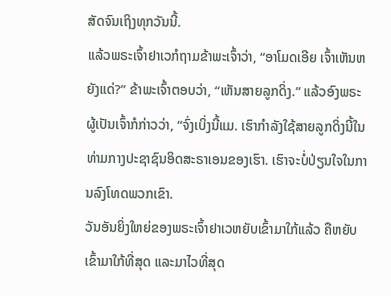ສັດຈົນເຖິງທຸກວັນນີ້.
ແລ້ວພຣະເຈົ້າຢາເວກໍຖາມຂ້າພະເຈົ້າວ່າ, “ອາໂມດເອີຍ ເຈົ້າເຫັນຫຍັງແດ່?” ຂ້າພະເຈົ້າຕອບວ່າ, “ເຫັນສາຍລູກດິ່ງ.” ແລ້ວອົງພຣະຜູ້ເປັນເຈົ້າກໍກ່າວວ່າ, “ຈົ່ງເບິ່ງນີ້ແມ. ເຮົາກຳລັງໃຊ້ສາຍລູກດິ່ງນີ້ໃນທ່າມກາງປະຊາຊົນອິດສະຣາເອນຂອງເຮົາ. ເຮົາຈະບໍ່ປ່ຽນໃຈໃນການລົງໂທດພວກເຂົາ.
ວັນອັນຍິ່ງໃຫຍ່ຂອງພຣະເຈົ້າຢາເວຫຍັບເຂົ້າມາໃກ້ແລ້ວ ຄືຫຍັບເຂົ້າມາໃກ້ທີ່ສຸດ ແລະມາໄວທີ່ສຸດ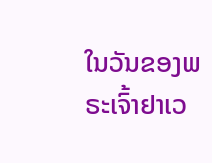ໃນວັນຂອງພຣະເຈົ້າຢາເວ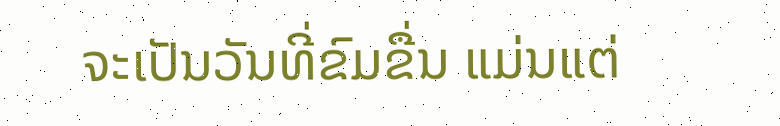ຈະເປັນວັນທີ່ຂົມຂື່ນ ແມ່ນແຕ່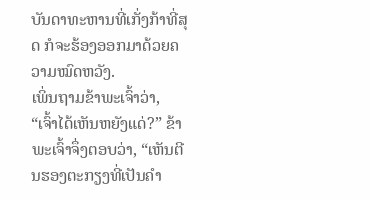ບັນດາທະຫານທີ່ເກັ່ງກ້າທີ່ສຸດ ກໍຈະຮ້ອງອອກມາດ້ວຍຄວາມໝົດຫວັງ.
ເພິ່ນຖາມຂ້າພະເຈົ້າວ່າ, “ເຈົ້າໄດ້ເຫັນຫຍັງແດ່?” ຂ້າພະເຈົ້າຈຶ່ງຕອບວ່າ, “ເຫັນຕີນຮອງຕະກຽງທີ່ເປັນຄຳ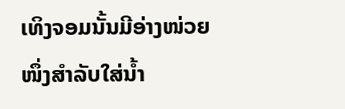ເທິງຈອມນັ້ນມີອ່າງໜ່ວຍໜຶ່ງສຳລັບໃສ່ນໍ້າ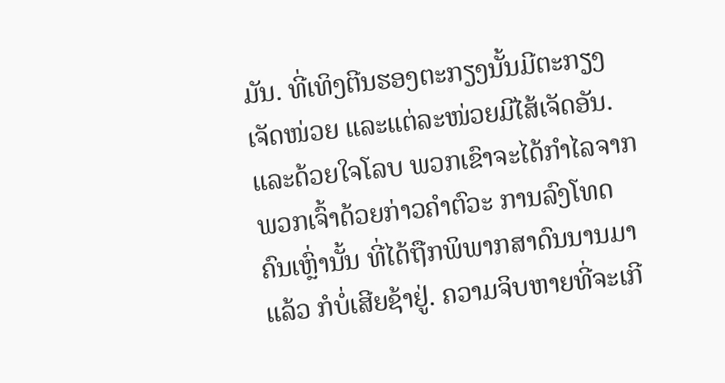ມັນ. ທີ່ເທິງຕີນຮອງຕະກຽງນັ້ນມີຕະກຽງເຈັດໜ່ວຍ ແລະແຕ່ລະໜ່ວຍມີໄສ້ເຈັດອັນ.
ແລະດ້ວຍໃຈໂລບ ພວກເຂົາຈະໄດ້ກຳໄລຈາກພວກເຈົ້າດ້ວຍກ່າວຄຳຕົວະ ການລົງໂທດຄົນເຫຼົ່ານັ້ນ ທີ່ໄດ້ຖືກພິພາກສາດົນນານມາແລ້ວ ກໍບໍ່ເສີຍຊ້າຢູ່. ຄວາມຈິບຫາຍທີ່ຈະເກີ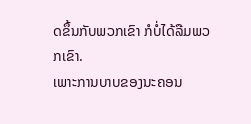ດຂຶ້ນກັບພວກເຂົາ ກໍບໍ່ໄດ້ລືມພວກເຂົາ.
ເພາະການບາບຂອງນະຄອນ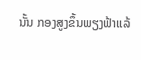ນັ້ນ ກອງສູງຂຶ້ນພຽງຟ້າແລ້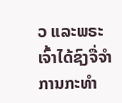ວ ແລະພຣະເຈົ້າໄດ້ຊົງຈື່ຈຳການກະທຳ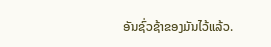ອັນຊົ່ວຊ້າຂອງມັນໄວ້ແລ້ວ.